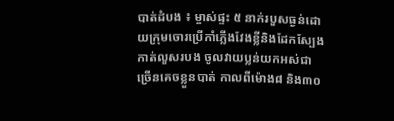បាត់ដំបង ៖ ម្ចាស់ផ្ទះ ៥ នាក់របួសធ្ងន់ដោយក្រុមចោរប្រើកាំភ្លើងវែងខ្លីនិងដែកស្បែង កាត់លួសរបង ចូលវាយប្លន់យកអស់ជាច្រើនគេចខ្លួនបាត់ កាលពីម៉ោង៨ និង៣០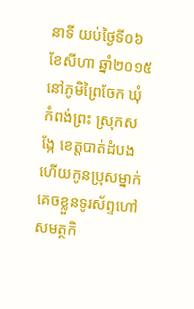នាទី យប់ថ្ងៃទី០៦ ខែសីហា ឆ្នាំ២០១៥ នៅភូមិព្រៃចែក ឃុំកំពង់ព្រះ ស្រុកសង្កែ ខេត្តបាត់ដំបង ហើយកូនប្រុសម្នាក់គេចខ្លួនទូរស័ព្ទហៅសមត្ថកិ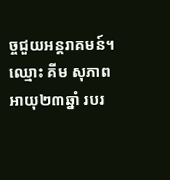ច្ចជួយអន្តរាគមន៍។
ឈ្មោះ គីម សុភាព អាយុ២៣ឆ្នាំ របរ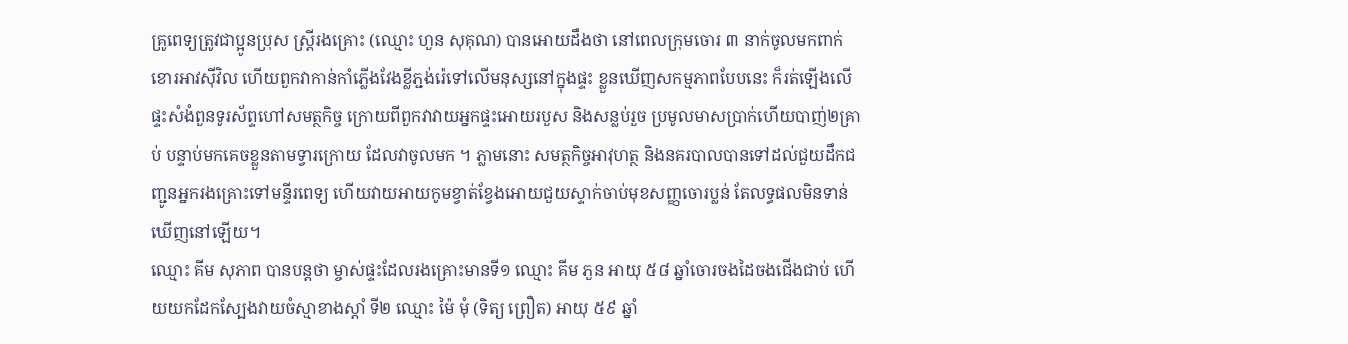គ្រូពេទ្យត្រូវជាប្អូនប្រុស ស្ត្រីរងគ្រោះ (ឈ្មោះ ហួន សុគុណ) បានអោយដឹងថា នៅពេលក្រុមចោរ ៣ នាក់ចូលមកពាក់ខោរអាវស៊ីវិល ហើយពួកវាកាន់កាំភ្លើងវែងខ្លីភ្ជង់រ៉េទៅលើមនុស្សនៅក្នុងផ្ទះ ខ្លួនឃើញសកម្មភាពបែបនេះ ក៏រត់ឡើងលើផ្ទះសំងំពួនទូរស័ព្ទហៅសមត្ថកិច្ច ក្រោយពីពួកវាវាយអ្នកផ្ទះអោយរបួស និងសន្លប់រួច ប្រមូលមាសប្រាក់ហើយបាញ់២គ្រាប់ បន្ទាប់មកគេចខ្លួនតាមទ្វារក្រោយ ដែលវាចូលមក ។ ភ្លាមនោះ សមត្ថកិច្ចអាវុហត្ថ និងនគរបាលបានទៅដល់ជួយដឹកជញ្ជូនអ្នករងគ្រោះទៅមន្ទីរពេទ្យ ហើយវាយអាយកូមខ្វាត់ខ្វែងអោយជួយស្ទាក់ចាប់មុខសញ្ញចោរប្លន់ តែលទ្ធផលមិនទាន់ឃើញនៅឡើយ។
ឈ្មោះ គីម សុភាព បានបន្តថា ម្ចាស់ផ្ទះដែលរងគ្រោះមានទី១ ឈ្មោះ គីម ភួន អាយុ ៥៨ ឆ្នាំចោរចងដៃចងជើងជាប់ ហើយយកដែកស្បែងវាយចំស្មាខាងស្តាំ ទី២ ឈ្មោះ ម៉ៃ មុំ (ទិត្យ ព្រឿត) អាយុ ៥៩ ឆ្នាំ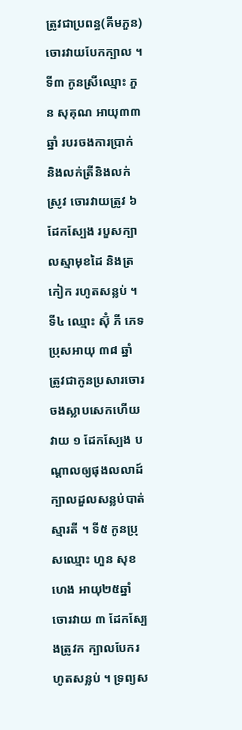ត្រូវជាប្រពន្ធ(គីមភួន)ចោរវាយបែកក្បាល ។ ទី៣ កូនស្រីឈ្មោះ ភួន សុគុណ អាយុ៣៣ឆ្នាំ របរចងការប្រាក់ និងលក់ត្រីនិងលក់ស្រូវ ចោរវាយត្រូវ ៦ ដែកស្បែង របួសក្បាលស្មាមុខដៃ និងត្រកៀក រហូតសន្លប់ ។ ទី៤ ឈ្មោះ ស៊ុំ ភី ភេទ ប្រុសអាយុ ៣៨ ឆ្នាំ ត្រូវជាកូនប្រសារចោរចងស្លាបសេកហើយវាយ ១ ដែកស្បែង បណ្តាលឲ្យផុងលលាដ៍ក្បាលដួលសន្លប់បាត់ស្មារតី ។ ទី៥ កូនប្រុសឈ្មោះ ហួន សុខហេង អាយុ២៥ឆ្នាំ ចោរវាយ ៣ ដែកស្បែងត្រូវក ក្បាលបែករហូតសន្លប់ ។ ទ្រព្យស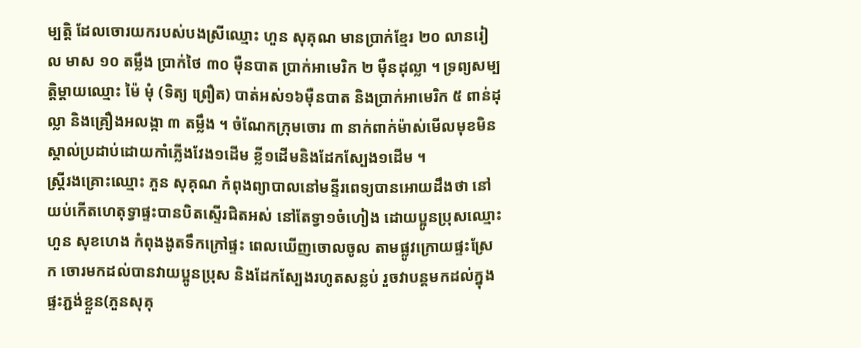ម្បត្តិ ដែលចោរយករបស់បងស្រីឈ្មោះ ហួន សុគុណ មានប្រាក់ខ្មែរ ២០ លានរៀល មាស ១០ តម្លឹង ប្រាក់ថៃ ៣០ ម៉ឺនបាត ប្រាក់អាមេរិក ២ ម៉ឺនដុល្លា ។ ទ្រព្យសម្បត្តិម្តាយឈ្មោះ ម៉ៃ មុំ (ទិត្យ ព្រឿត) បាត់អស់១៦ម៉ឺនបាត និងប្រាក់អាមេរិក ៥ ពាន់ដុល្លា និងគ្រឿងអលង្កា ៣ តម្លឹង ។ ចំណែកក្រុមចោរ ៣ នាក់ពាក់ម៉ាស់មើលមុខមិនស្គាល់ប្រដាប់ដោយកាំភ្លើងវែង១ដើម ខ្លី១ដើមនិងដែកស្បែង១ដើម ។
ស្ត្រីរងគ្រោះឈ្មោះ ភួន សុគុណ កំពុងព្យាបាលនៅមន្ទីរពេទ្យបានអោយដឹងថា នៅយប់កើតហេតុទ្វាផ្ទះបានបិតស្ទើរជិតអស់ នៅតែទ្វា១ចំហៀង ដោយប្អូនប្រុសឈ្មោះ ហួន សុខហេង កំពុងងូតទឹកក្រៅផ្ទះ ពេលឃើញចោលចូល តាមផ្លូវក្រោយផ្ទះស្រែក ចោរមកដល់បានវាយប្អូនប្រុស និងដែកស្បែងរហូតសន្លប់ រួចវាបន្តមកដល់ក្នុងផ្ទះភ្ជង់ខ្លួន(ភួនសុគុ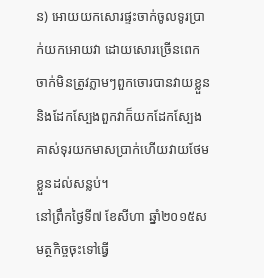ន) អោយយកសោរផ្ទះចាក់ចូលទូរប្រាក់យកអោយវា ដោយសោរច្រើនពេកចាក់មិនត្រូវភ្លាមៗពួកចោរបានវាយខ្លួននិងដែកស្បែងពួកវាក៏យកដែកស្បែងគាស់ទុរយកមាសប្រាក់ហើយវាយថែមខ្លួនដល់សន្លប់។
នៅព្រឹកថ្ងៃទី៧ ខែសីហា ឆ្នាំ២០១៥សមត្ថកិច្ចចុះទៅធ្វើ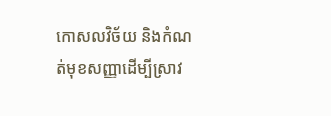កោសលវិច័យ និងកំណត់មុខសញ្ញាដើម្បីស្រាវ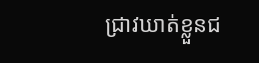ជ្រាវឃាត់ខ្លួនជ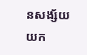នសង្ស័យយក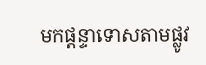មកផ្តន្ទាទោសតាមផ្លូវ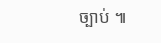ច្បាប់ ៕